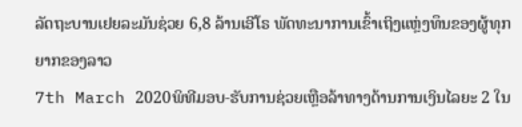ລັດຖະບານເຢຍລະມັນຊ່ວຍ 6,8 ລ້ານເອີໂຣ ພັດທະນາການເຂົ້າເຖິງແຫຼ່ງທຶນຂອງຜູ້ທຸກຍາກຂອງລາວ
7th March 2020ພິທີມອບ-ຮັບການຊ່ວຍເຫຼືອລ້າທາງດ້ານການເງິນໄລຍະ 2 ໃນ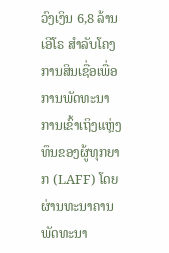ວົງເງິນ 6,8 ລ້ານເອີໂຣ ສຳລັບໂຄງການສິນເຊື່ອເພື່ອການພັດທະນາການເຂົ້າເຖິງແຫຼ່ງທຶນຂອງຜູ້ທຸກຍາກ (LAFF) ໂດຍຜ່ານທະນາຄານພັດທະນາ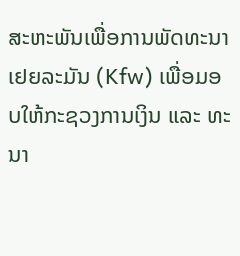ສະຫະພັນເພື່ອການພັດທະນາ ເຢຍລະມັນ (Kfw) ເພື່ອມອບໃຫ້ກະຊວງການເງິນ ແລະ ທະນາ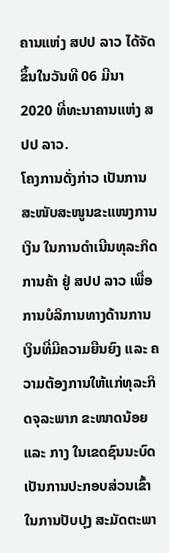ຄານແຫ່ງ ສປປ ລາວ ໄດ້ຈັດຂຶ້ນໃນວັນທີ 06 ມີນາ 2020 ທີ່ທະນາຄານແຫ່ງ ສປປ ລາວ.
ໂຄງການດັ່ງກ່າວ ເປັນການສະໜັບສະໜູນຂະແໜງການເງິນ ໃນການດໍາເນີນທຸລະກິດການຄ້າ ຢູ່ ສປປ ລາວ ເພື່ອການບໍລິການທາງດ້ານການເງິນທີ່ມີຄວາມຍືນຍົງ ແລະ ຄວາມຕ້ອງການໃຫ້ແກ່ທຸລະກິດຈຸລະພາກ ຂະໜາດນ້ອຍ ແລະ ກາງ ໃນເຂດຊົນນະບົດ ເປັນການປະກອບສ່ວນເຂົ້າໃນການປັບປຸງ ສະມັດຕະພາ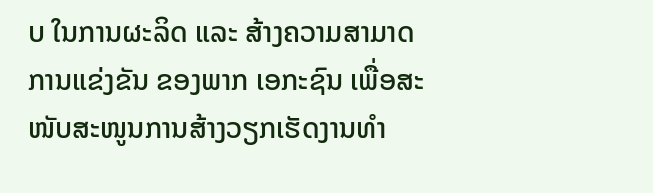ບ ໃນການຜະລິດ ແລະ ສ້າງຄວາມສາມາດການແຂ່ງຂັນ ຂອງພາກ ເອກະຊົນ ເພື່ອສະໜັບສະໜູນການສ້າງວຽກເຮັດງານທໍາ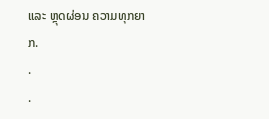ແລະ ຫຼຸດຜ່ອນ ຄວາມທຸກຍາກ.
.
.